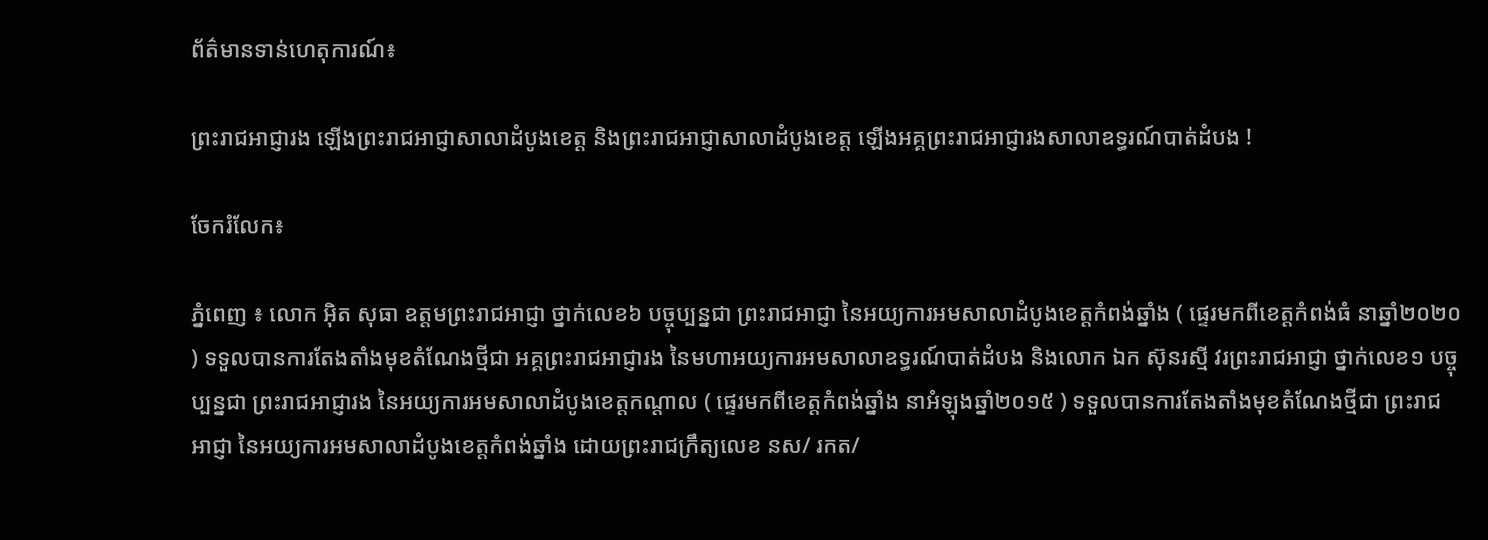ព័ត៌មានទាន់ហេតុការណ៍៖

ព្រះរាជអាជ្ញារង ឡើងព្រះរាជអាជ្ញាសាលាដំបូងខេត្ត និងព្រះរាជអាជ្ញាសាលាដំបូងខេត្ត ឡើងអគ្គព្រះរាជអាជ្ញារងសាលាឧទ្ធរណ៍បាត់ដំបង !

ចែករំលែក៖

ភ្នំពេញ ៖ លោក អុិត សុធា ឧត្តមព្រះរាជអាជ្ញា ថ្នាក់លេខ៦ បច្ចុប្បន្នជា ព្រះរាជអាជ្ញា នៃអយ្យការអមសាលាដំបូងខេត្តកំពង់ឆ្នាំង ( ផ្ទេរមកពីខេត្តកំពង់ធំ នាឆ្នាំ២០២០ ) ទទួលបានការតែងតាំងមុខតំណែងថ្មីជា អគ្គព្រះរាជអាជ្ញារង នៃមហាអយ្យការអមសាលាឧទ្ធរណ៍បាត់ដំបង និងលោក ឯក ស៊ុនរស្មី វរព្រះរាជអាជ្ញា ថ្នាក់លេខ១ បច្ចុប្បន្នជា ព្រះរាជអាជ្ញារង នៃអយ្យការអមសាលាដំបូងខេត្តកណ្ដាល ( ផ្ទេរមកពីខេត្តកំពង់ឆ្នាំង នាអំឡុងឆ្នាំ២០១៥ ) ទទួលបានការតែងតាំងមុខតំណែងថ្មីជា ព្រះរាជអាជ្ញា នៃអយ្យការអមសាលាដំបូងខេត្តកំពង់ឆ្នាំង ដោយព្រះរាជក្រឹត្យលេខ នស/ រកត/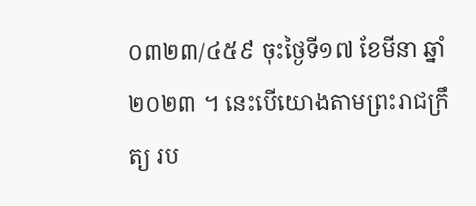០៣២៣/៤៥៩ ចុះថ្ងៃទី១៧ ខែមីនា ឆ្នាំ២០២៣ ។ នេះបើយោងតាមព្រះរាជក្រឹត្យ រប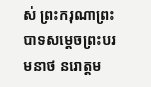ស់ ព្រះករុណាព្រះបាទសម្ដេចព្រះបរមនាថ នរោត្ដម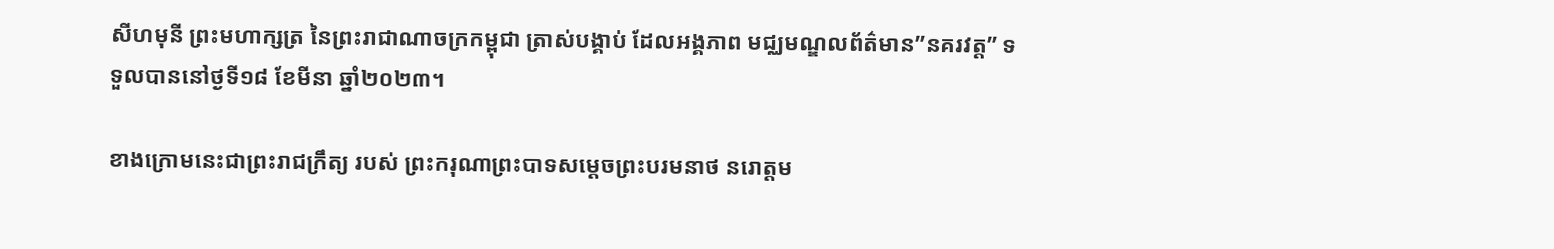សីហមុនី ព្រះមហាក្សត្រ នៃព្រះរាជាណាចក្រកម្ពុជា ត្រាស់បង្គាប់ ដែលអង្គភាព មជ្ឈមណ្ឌលព័ត៌មាន”នគរវត្ត” ទទួលបាននៅថ្ងទី១៨ ខែមីនា ឆ្នាំ២០២៣។

ខាងក្រោមនេះជាព្រះរាជក្រឹត្យ របស់ ព្រះករុណាព្រះបាទសម្ដេចព្រះបរមនាថ នរោត្ដម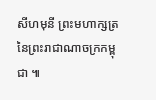សីហមុនី ព្រះមហាក្សត្រ នៃព្រះរាជាណាចក្រកម្ពុជា ៕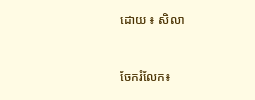ដោយ ៖ សិលា


ចែករំលែក៖